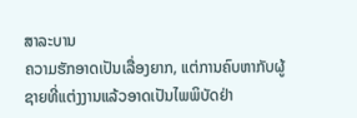ສາລະບານ
ຄວາມຮັກອາດເປັນເລື່ອງຍາກ, ແຕ່ການຄົບຫາກັບຜູ້ຊາຍທີ່ແຕ່ງງານແລ້ວອາດເປັນໄພພິບັດຢ່າ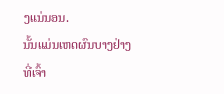ງແນ່ນອນ.
ນັ້ນແມ່ນເຫດຜົນບາງຢ່າງທີ່ເຈົ້າ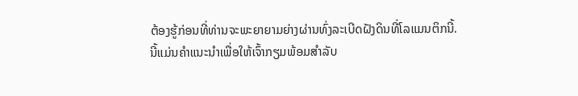ຕ້ອງຮູ້ກ່ອນທີ່ທ່ານຈະພະຍາຍາມຍ່າງຜ່ານທົ່ງລະເບີດຝັງດິນທີ່ໂລແມນຕິກນີ້.
ນີ້ແມ່ນຄຳແນະນຳເພື່ອໃຫ້ເຈົ້າກຽມພ້ອມສຳລັບ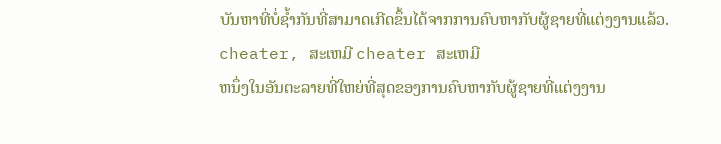ບັນຫາທີ່ບໍ່ຊໍ້າກັນທີ່ສາມາດເກີດຂຶ້ນໄດ້ຈາກການຄົບຫາກັບຜູ້ຊາຍທີ່ແຕ່ງງານແລ້ວ. cheater, ສະເຫມີ cheater ສະເຫມີ
ຫນຶ່ງໃນອັນຕະລາຍທີ່ໃຫຍ່ທີ່ສຸດຂອງການຄົບຫາກັບຜູ້ຊາຍທີ່ແຕ່ງງານ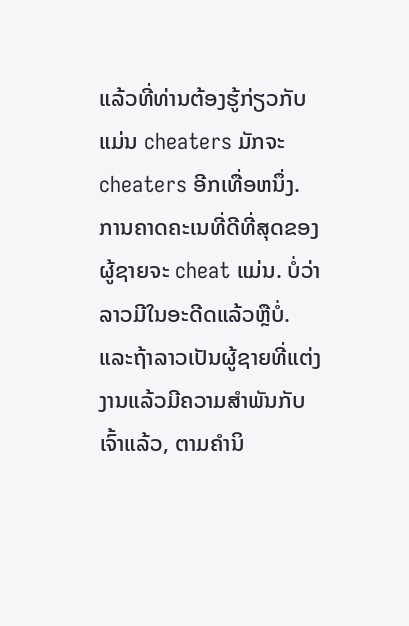ແລ້ວທີ່ທ່ານຕ້ອງຮູ້ກ່ຽວກັບແມ່ນ cheaters ມັກຈະ cheaters ອີກເທື່ອຫນຶ່ງ.
ການຄາດຄະເນທີ່ດີທີ່ສຸດຂອງຜູ້ຊາຍຈະ cheat ແມ່ນ. ບໍ່ວ່າລາວມີໃນອະດີດແລ້ວຫຼືບໍ່.
ແລະຖ້າລາວເປັນຜູ້ຊາຍທີ່ແຕ່ງງານແລ້ວມີຄວາມສໍາພັນກັບເຈົ້າແລ້ວ, ຕາມຄໍານິ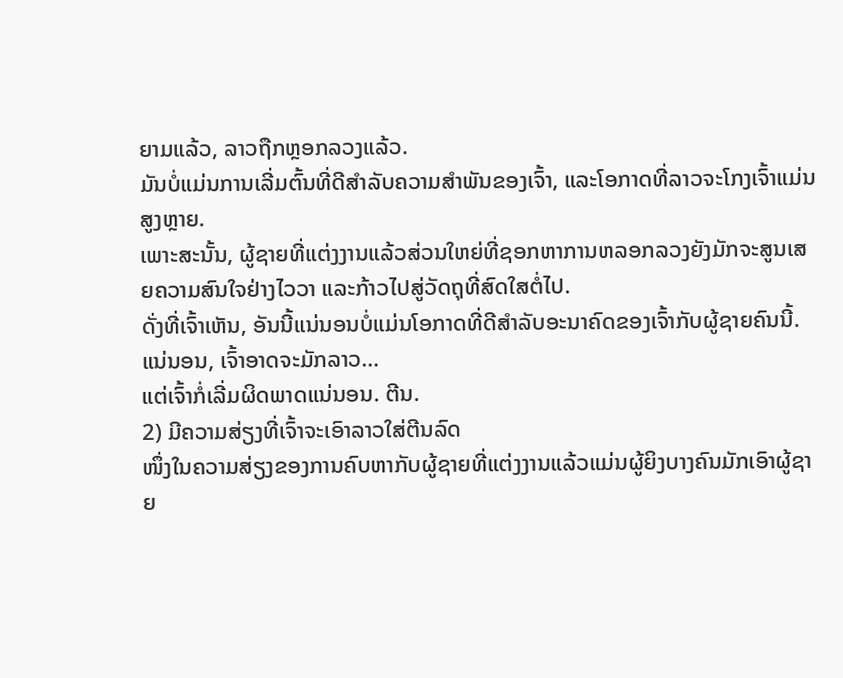ຍາມແລ້ວ, ລາວຖືກຫຼອກລວງແລ້ວ.
ມັນບໍ່ແມ່ນການເລີ່ມຕົ້ນທີ່ດີສໍາລັບຄວາມສໍາພັນຂອງເຈົ້າ, ແລະໂອກາດທີ່ລາວຈະໂກງເຈົ້າແມ່ນສູງຫຼາຍ.
ເພາະສະນັ້ນ, ຜູ້ຊາຍທີ່ແຕ່ງງານແລ້ວສ່ວນໃຫຍ່ທີ່ຊອກຫາການຫລອກລວງຍັງມັກຈະສູນເສຍຄວາມສົນໃຈຢ່າງໄວວາ ແລະກ້າວໄປສູ່ວັດຖຸທີ່ສົດໃສຕໍ່ໄປ.
ດັ່ງທີ່ເຈົ້າເຫັນ, ອັນນີ້ແນ່ນອນບໍ່ແມ່ນໂອກາດທີ່ດີສຳລັບອະນາຄົດຂອງເຈົ້າກັບຜູ້ຊາຍຄົນນີ້.
ແນ່ນອນ, ເຈົ້າອາດຈະມັກລາວ…
ແຕ່ເຈົ້າກໍ່ເລີ່ມຜິດພາດແນ່ນອນ. ຕີນ.
2) ມີຄວາມສ່ຽງທີ່ເຈົ້າຈະເອົາລາວໃສ່ຕີນລົດ
ໜຶ່ງໃນຄວາມສ່ຽງຂອງການຄົບຫາກັບຜູ້ຊາຍທີ່ແຕ່ງງານແລ້ວແມ່ນຜູ້ຍິງບາງຄົນມັກເອົາຜູ້ຊາຍ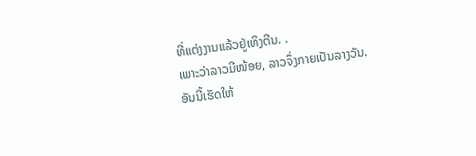ທີ່ແຕ່ງງານແລ້ວຢູ່ເທິງຕີນ. .
ເພາະວ່າລາວມີໜ້ອຍ, ລາວຈຶ່ງກາຍເປັນລາງວັນ.
ອັນນີ້ເຮັດໃຫ້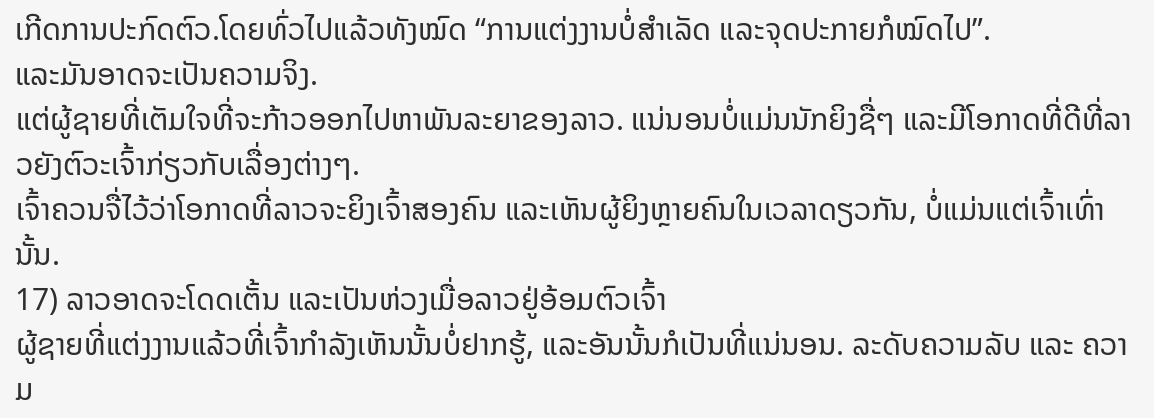ເກີດການປະກົດຕົວ.ໂດຍທົ່ວໄປແລ້ວທັງໝົດ “ການແຕ່ງງານບໍ່ສຳເລັດ ແລະຈຸດປະກາຍກໍໝົດໄປ”.
ແລະມັນອາດຈະເປັນຄວາມຈິງ.
ແຕ່ຜູ້ຊາຍທີ່ເຕັມໃຈທີ່ຈະກ້າວອອກໄປຫາພັນລະຍາຂອງລາວ. ແນ່ນອນບໍ່ແມ່ນນັກຍິງຊື່ໆ ແລະມີໂອກາດທີ່ດີທີ່ລາວຍັງຕົວະເຈົ້າກ່ຽວກັບເລື່ອງຕ່າງໆ.
ເຈົ້າຄວນຈື່ໄວ້ວ່າໂອກາດທີ່ລາວຈະຍິງເຈົ້າສອງຄົນ ແລະເຫັນຜູ້ຍິງຫຼາຍຄົນໃນເວລາດຽວກັນ, ບໍ່ແມ່ນແຕ່ເຈົ້າເທົ່ານັ້ນ.
17) ລາວອາດຈະໂດດເຕັ້ນ ແລະເປັນຫ່ວງເມື່ອລາວຢູ່ອ້ອມຕົວເຈົ້າ
ຜູ້ຊາຍທີ່ແຕ່ງງານແລ້ວທີ່ເຈົ້າກຳລັງເຫັນນັ້ນບໍ່ຢາກຮູ້, ແລະອັນນັ້ນກໍເປັນທີ່ແນ່ນອນ. ລະດັບຄວາມລັບ ແລະ ຄວາມ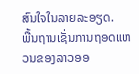ສົນໃຈໃນລາຍລະອຽດ.
ພື້ນຖານເຊັ່ນການຖອດແຫວນຂອງລາວອອ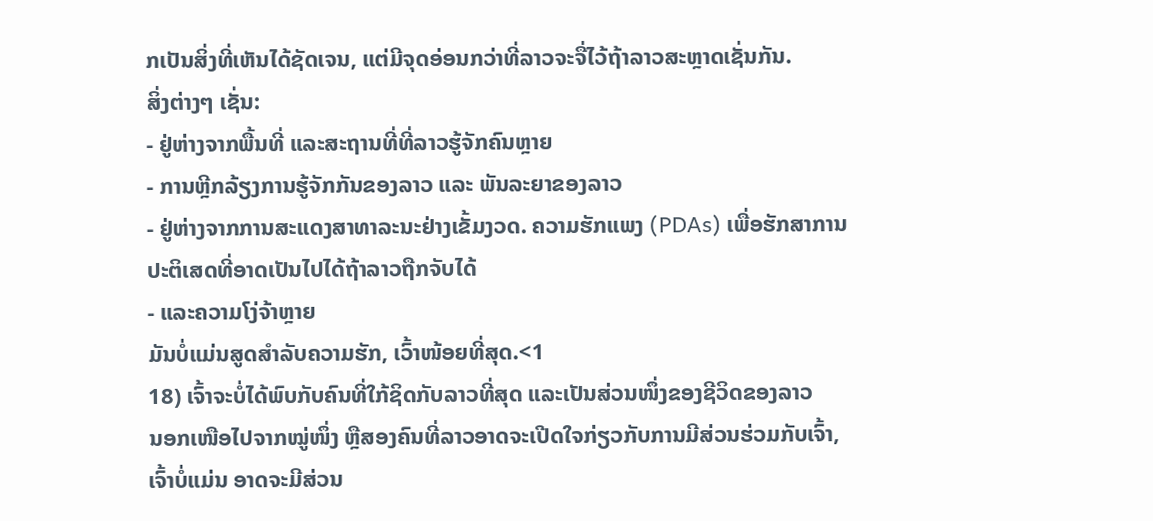ກເປັນສິ່ງທີ່ເຫັນໄດ້ຊັດເຈນ, ແຕ່ມີຈຸດອ່ອນກວ່າທີ່ລາວຈະຈື່ໄວ້ຖ້າລາວສະຫຼາດເຊັ່ນກັນ.
ສິ່ງຕ່າງໆ ເຊັ່ນ:
- ຢູ່ຫ່າງຈາກພື້ນທີ່ ແລະສະຖານທີ່ທີ່ລາວຮູ້ຈັກຄົນຫຼາຍ
- ການຫຼີກລ້ຽງການຮູ້ຈັກກັນຂອງລາວ ແລະ ພັນລະຍາຂອງລາວ
- ຢູ່ຫ່າງຈາກການສະແດງສາທາລະນະຢ່າງເຂັ້ມງວດ. ຄວາມຮັກແພງ (PDAs) ເພື່ອຮັກສາການປະຕິເສດທີ່ອາດເປັນໄປໄດ້ຖ້າລາວຖືກຈັບໄດ້
- ແລະຄວາມໂງ່ຈ້າຫຼາຍ
ມັນບໍ່ແມ່ນສູດສໍາລັບຄວາມຮັກ, ເວົ້າໜ້ອຍທີ່ສຸດ.<1
18) ເຈົ້າຈະບໍ່ໄດ້ພົບກັບຄົນທີ່ໃກ້ຊິດກັບລາວທີ່ສຸດ ແລະເປັນສ່ວນໜຶ່ງຂອງຊີວິດຂອງລາວ
ນອກເໜືອໄປຈາກໝູ່ໜຶ່ງ ຫຼືສອງຄົນທີ່ລາວອາດຈະເປີດໃຈກ່ຽວກັບການມີສ່ວນຮ່ວມກັບເຈົ້າ, ເຈົ້າບໍ່ແມ່ນ ອາດຈະມີສ່ວນ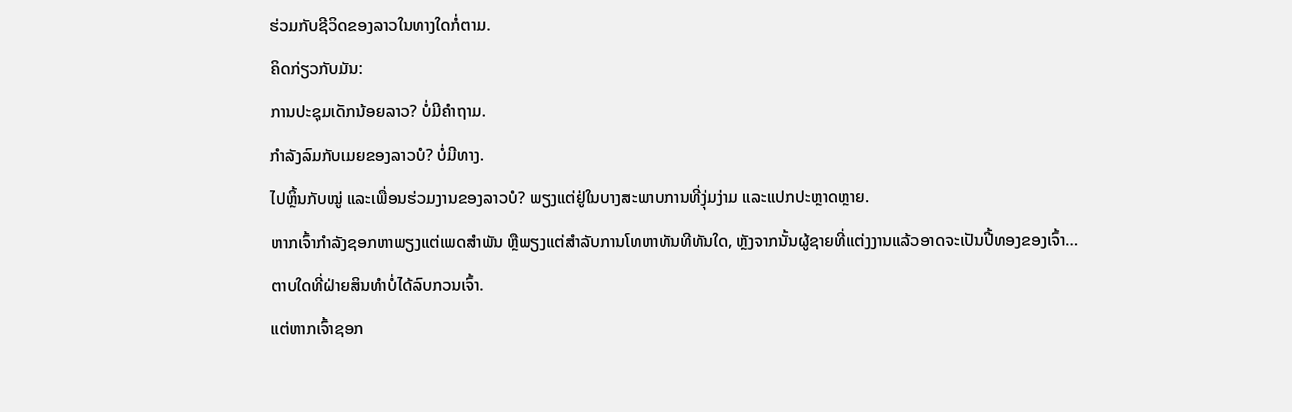ຮ່ວມກັບຊີວິດຂອງລາວໃນທາງໃດກໍ່ຕາມ.
ຄິດກ່ຽວກັບມັນ:
ການປະຊຸມເດັກນ້ອຍລາວ? ບໍ່ມີຄຳຖາມ.
ກຳລັງລົມກັບເມຍຂອງລາວບໍ? ບໍ່ມີທາງ.
ໄປຫຼິ້ນກັບໝູ່ ແລະເພື່ອນຮ່ວມງານຂອງລາວບໍ? ພຽງແຕ່ຢູ່ໃນບາງສະພາບການທີ່ງຸ່ມງ່າມ ແລະແປກປະຫຼາດຫຼາຍ.
ຫາກເຈົ້າກໍາລັງຊອກຫາພຽງແຕ່ເພດສໍາພັນ ຫຼືພຽງແຕ່ສໍາລັບການໂທຫາທັນທີທັນໃດ, ຫຼັງຈາກນັ້ນຜູ້ຊາຍທີ່ແຕ່ງງານແລ້ວອາດຈະເປັນປີ້ທອງຂອງເຈົ້າ…
ຕາບໃດທີ່ຝ່າຍສິນທໍາບໍ່ໄດ້ລົບກວນເຈົ້າ.
ແຕ່ຫາກເຈົ້າຊອກ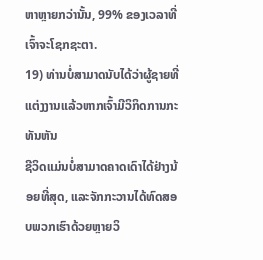ຫາຫຼາຍກວ່ານັ້ນ, 99% ຂອງເວລາທີ່ເຈົ້າຈະໂຊກຊະຕາ.
19) ທ່ານບໍ່ສາມາດນັບໄດ້ວ່າຜູ້ຊາຍທີ່ແຕ່ງງານແລ້ວຫາກເຈົ້າມີວິກິດການກະທັນຫັນ
ຊີວິດແມ່ນບໍ່ສາມາດຄາດເດົາໄດ້ຢ່າງນ້ອຍທີ່ສຸດ, ແລະຈັກກະວານໄດ້ທົດສອບພວກເຮົາດ້ວຍຫຼາຍວິ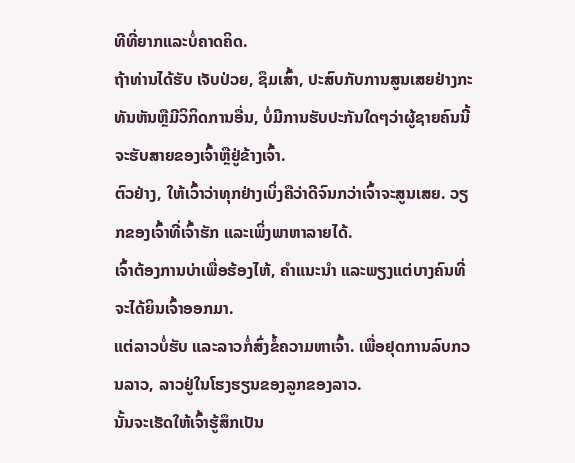ທີທີ່ຍາກແລະບໍ່ຄາດຄິດ.
ຖ້າທ່ານໄດ້ຮັບ ເຈັບປ່ວຍ, ຊຶມເສົ້າ, ປະສົບກັບການສູນເສຍຢ່າງກະທັນຫັນຫຼືມີວິກິດການອື່ນ, ບໍ່ມີການຮັບປະກັນໃດໆວ່າຜູ້ຊາຍຄົນນີ້ຈະຮັບສາຍຂອງເຈົ້າຫຼືຢູ່ຂ້າງເຈົ້າ.
ຕົວຢ່າງ, ໃຫ້ເວົ້າວ່າທຸກຢ່າງເບິ່ງຄືວ່າດີຈົນກວ່າເຈົ້າຈະສູນເສຍ. ວຽກຂອງເຈົ້າທີ່ເຈົ້າຮັກ ແລະເພິ່ງພາຫາລາຍໄດ້.
ເຈົ້າຕ້ອງການບ່າເພື່ອຮ້ອງໄຫ້, ຄຳແນະນຳ ແລະພຽງແຕ່ບາງຄົນທີ່ຈະໄດ້ຍິນເຈົ້າອອກມາ.
ແຕ່ລາວບໍ່ຮັບ ແລະລາວກໍ່ສົ່ງຂໍ້ຄວາມຫາເຈົ້າ. ເພື່ອຢຸດການລົບກວນລາວ, ລາວຢູ່ໃນໂຮງຮຽນຂອງລູກຂອງລາວ.
ນັ້ນຈະເຮັດໃຫ້ເຈົ້າຮູ້ສຶກເປັນ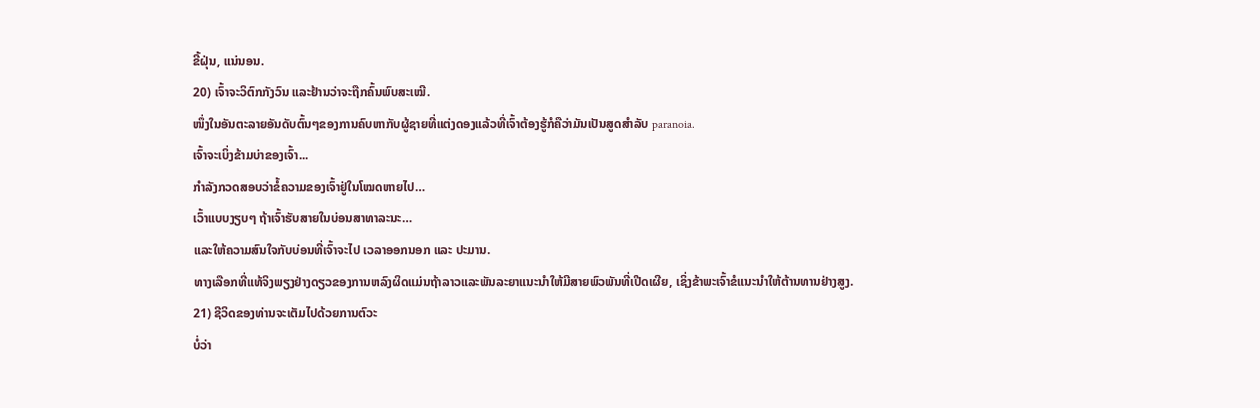ຂີ້ຝຸ່ນ, ແນ່ນອນ.
20) ເຈົ້າຈະວິຕົກກັງວົນ ແລະຢ້ານວ່າຈະຖືກຄົ້ນພົບສະເໝີ.
ໜຶ່ງໃນອັນຕະລາຍອັນດັບຕົ້ນໆຂອງການຄົບຫາກັບຜູ້ຊາຍທີ່ແຕ່ງດອງແລ້ວທີ່ເຈົ້າຕ້ອງຮູ້ກໍຄືວ່າມັນເປັນສູດສໍາລັບ paranoia.
ເຈົ້າຈະເບິ່ງຂ້າມບ່າຂອງເຈົ້າ...
ກຳລັງກວດສອບວ່າຂໍ້ຄວາມຂອງເຈົ້າຢູ່ໃນໂໝດຫາຍໄປ…
ເວົ້າແບບງຽບໆ ຖ້າເຈົ້າຮັບສາຍໃນບ່ອນສາທາລະນະ…
ແລະໃຫ້ຄວາມສົນໃຈກັບບ່ອນທີ່ເຈົ້າຈະໄປ ເວລາອອກນອກ ແລະ ປະມານ.
ທາງເລືອກທີ່ແທ້ຈິງພຽງຢ່າງດຽວຂອງການຫລົງຜິດແມ່ນຖ້າລາວແລະພັນລະຍາແນະນໍາໃຫ້ມີສາຍພົວພັນທີ່ເປີດເຜີຍ, ເຊິ່ງຂ້າພະເຈົ້າຂໍແນະນໍາໃຫ້ຕ້ານທານຢ່າງສູງ.
21) ຊີວິດຂອງທ່ານຈະເຕັມໄປດ້ວຍການຕົວະ
ບໍ່ວ່າ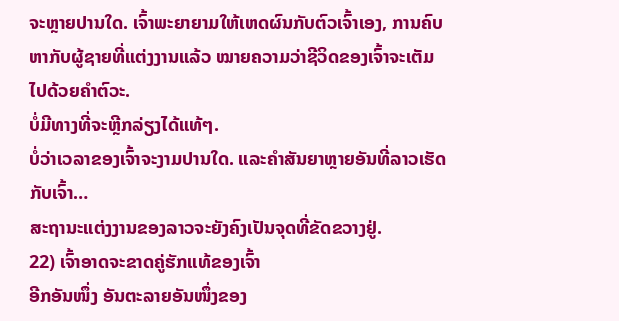ຈະຫຼາຍປານໃດ. ເຈົ້າພະຍາຍາມໃຫ້ເຫດຜົນກັບຕົວເຈົ້າເອງ, ການຄົບຫາກັບຜູ້ຊາຍທີ່ແຕ່ງງານແລ້ວ ໝາຍຄວາມວ່າຊີວິດຂອງເຈົ້າຈະເຕັມໄປດ້ວຍຄຳຕົວະ.
ບໍ່ມີທາງທີ່ຈະຫຼີກລ່ຽງໄດ້ແທ້ໆ.
ບໍ່ວ່າເວລາຂອງເຈົ້າຈະງາມປານໃດ. ແລະຄຳສັນຍາຫຼາຍອັນທີ່ລາວເຮັດກັບເຈົ້າ…
ສະຖານະແຕ່ງງານຂອງລາວຈະຍັງຄົງເປັນຈຸດທີ່ຂັດຂວາງຢູ່.
22) ເຈົ້າອາດຈະຂາດຄູ່ຮັກແທ້ຂອງເຈົ້າ
ອີກອັນໜຶ່ງ ອັນຕະລາຍອັນໜຶ່ງຂອງ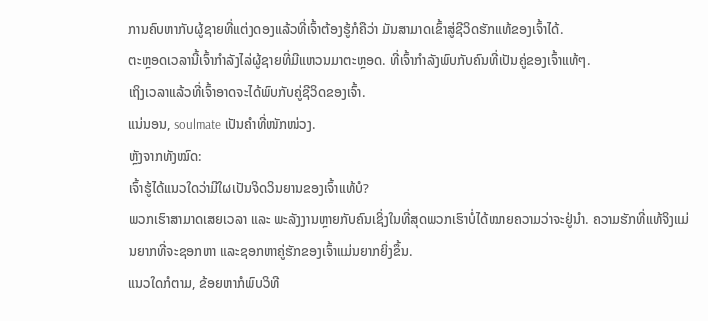ການຄົບຫາກັບຜູ້ຊາຍທີ່ແຕ່ງດອງແລ້ວທີ່ເຈົ້າຕ້ອງຮູ້ກໍຄືວ່າ ມັນສາມາດເຂົ້າສູ່ຊີວິດຮັກແທ້ຂອງເຈົ້າໄດ້.
ຕະຫຼອດເວລານີ້ເຈົ້າກຳລັງໄລ່ຜູ້ຊາຍທີ່ມີແຫວນມາຕະຫຼອດ. ທີ່ເຈົ້າກຳລັງພົບກັບຄົນທີ່ເປັນຄູ່ຂອງເຈົ້າແທ້ໆ.
ເຖິງເວລາແລ້ວທີ່ເຈົ້າອາດຈະໄດ້ພົບກັບຄູ່ຊີວິດຂອງເຈົ້າ.
ແນ່ນອນ, soulmate ເປັນຄຳທີ່ໜັກໜ່ວງ.
ຫຼັງຈາກທັງໝົດ:
ເຈົ້າຮູ້ໄດ້ແນວໃດວ່າມີໃຜເປັນຈິດວິນຍານຂອງເຈົ້າແທ້ບໍ?
ພວກເຮົາສາມາດເສຍເວລາ ແລະ ພະລັງງານຫຼາຍກັບຄົນເຊິ່ງໃນທີ່ສຸດພວກເຮົາບໍ່ໄດ້ໝາຍຄວາມວ່າຈະຢູ່ນຳ. ຄວາມຮັກທີ່ແທ້ຈິງແມ່ນຍາກທີ່ຈະຊອກຫາ ແລະຊອກຫາຄູ່ຮັກຂອງເຈົ້າແມ່ນຍາກຍິ່ງຂຶ້ນ.
ແນວໃດກໍຕາມ, ຂ້ອຍຫາກໍພົບວິທີ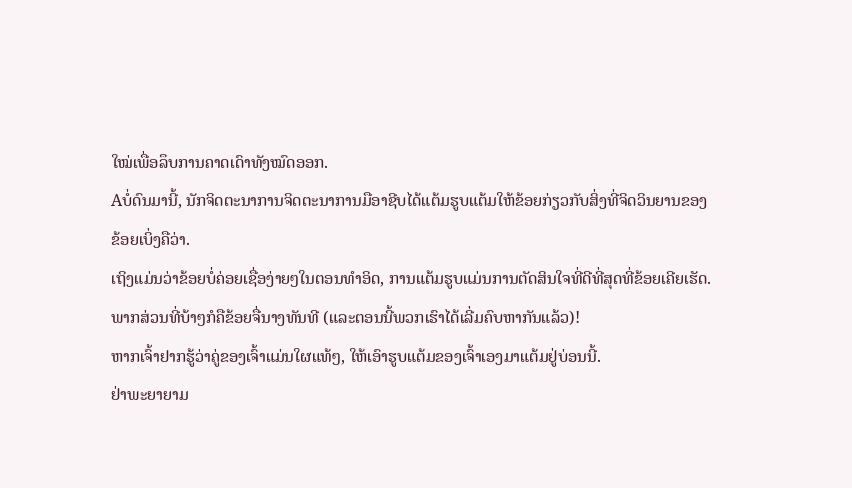ໃໝ່ເພື່ອລຶບການຄາດເດົາທັງໝົດອອກ.
Aບໍ່ດົນມານີ້, ນັກຈິດຕະນາການຈິດຕະນາການມືອາຊີບໄດ້ແຕ້ມຮູບແຕ້ມໃຫ້ຂ້ອຍກ່ຽວກັບສິ່ງທີ່ຈິດວິນຍານຂອງຂ້ອຍເບິ່ງຄືວ່າ.
ເຖິງແມ່ນວ່າຂ້ອຍບໍ່ຄ່ອຍເຊື່ອງ່າຍໆໃນຕອນທໍາອິດ, ການແຕ້ມຮູບແມ່ນການຕັດສິນໃຈທີ່ດີທີ່ສຸດທີ່ຂ້ອຍເຄີຍເຮັດ. ພາກສ່ວນທີ່ບ້າໆກໍຄືຂ້ອຍຈື່ນາງທັນທີ (ແລະຕອນນີ້ພວກເຮົາໄດ້ເລີ່ມຄົບຫາກັນແລ້ວ)!
ຫາກເຈົ້າຢາກຮູ້ວ່າຄູ່ຂອງເຈົ້າແມ່ນໃຜແທ້ໆ, ໃຫ້ເອົາຮູບແຕ້ມຂອງເຈົ້າເອງມາແຕ້ມຢູ່ບ່ອນນີ້.
ຢ່າພະຍາຍາມ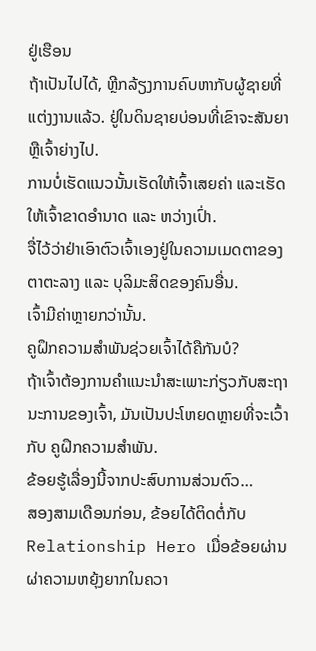ຢູ່ເຮືອນ
ຖ້າເປັນໄປໄດ້, ຫຼີກລ້ຽງການຄົບຫາກັບຜູ້ຊາຍທີ່ແຕ່ງງານແລ້ວ. ຢູ່ໃນດິນຊາຍບ່ອນທີ່ເຂົາຈະສັນຍາ ຫຼືເຈົ້າຍ່າງໄປ.
ການບໍ່ເຮັດແນວນັ້ນເຮັດໃຫ້ເຈົ້າເສຍຄ່າ ແລະເຮັດໃຫ້ເຈົ້າຂາດອຳນາດ ແລະ ຫວ່າງເປົ່າ.
ຈື່ໄວ້ວ່າຢ່າເອົາຕົວເຈົ້າເອງຢູ່ໃນຄວາມເມດຕາຂອງຕາຕະລາງ ແລະ ບຸລິມະສິດຂອງຄົນອື່ນ.
ເຈົ້າມີຄ່າຫຼາຍກວ່ານັ້ນ.
ຄູຝຶກຄວາມສຳພັນຊ່ວຍເຈົ້າໄດ້ຄືກັນບໍ?
ຖ້າເຈົ້າຕ້ອງການຄຳແນະນຳສະເພາະກ່ຽວກັບສະຖານະການຂອງເຈົ້າ, ມັນເປັນປະໂຫຍດຫຼາຍທີ່ຈະເວົ້າກັບ ຄູຝຶກຄວາມສຳພັນ.
ຂ້ອຍຮູ້ເລື່ອງນີ້ຈາກປະສົບການສ່ວນຕົວ…
ສອງສາມເດືອນກ່ອນ, ຂ້ອຍໄດ້ຕິດຕໍ່ກັບ Relationship Hero ເມື່ອຂ້ອຍຜ່ານຜ່າຄວາມຫຍຸ້ງຍາກໃນຄວາ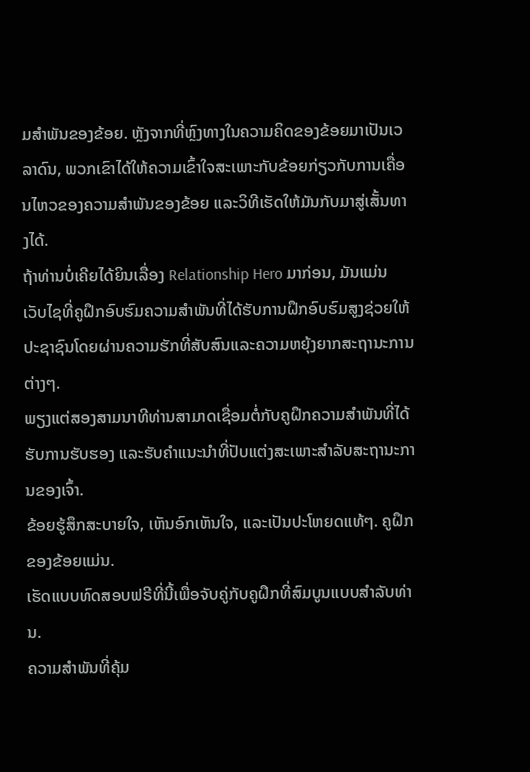ມສຳພັນຂອງຂ້ອຍ. ຫຼັງຈາກທີ່ຫຼົງທາງໃນຄວາມຄິດຂອງຂ້ອຍມາເປັນເວລາດົນ, ພວກເຂົາໄດ້ໃຫ້ຄວາມເຂົ້າໃຈສະເພາະກັບຂ້ອຍກ່ຽວກັບການເຄື່ອນໄຫວຂອງຄວາມສຳພັນຂອງຂ້ອຍ ແລະວິທີເຮັດໃຫ້ມັນກັບມາສູ່ເສັ້ນທາງໄດ້.
ຖ້າທ່ານບໍ່ເຄີຍໄດ້ຍິນເລື່ອງ Relationship Hero ມາກ່ອນ, ມັນແມ່ນ ເວັບໄຊທີ່ຄູຝຶກອົບຮົມຄວາມສໍາພັນທີ່ໄດ້ຮັບການຝຶກອົບຮົມສູງຊ່ວຍໃຫ້ປະຊາຊົນໂດຍຜ່ານຄວາມຮັກທີ່ສັບສົນແລະຄວາມຫຍຸ້ງຍາກສະຖານະການຕ່າງໆ.
ພຽງແຕ່ສອງສາມນາທີທ່ານສາມາດເຊື່ອມຕໍ່ກັບຄູຝຶກຄວາມສຳພັນທີ່ໄດ້ຮັບການຮັບຮອງ ແລະຮັບຄຳແນະນຳທີ່ປັບແຕ່ງສະເພາະສຳລັບສະຖານະການຂອງເຈົ້າ.
ຂ້ອຍຮູ້ສຶກສະບາຍໃຈ, ເຫັນອົກເຫັນໃຈ, ແລະເປັນປະໂຫຍດແທ້ໆ. ຄູຝຶກຂອງຂ້ອຍແມ່ນ.
ເຮັດແບບທົດສອບຟຣີທີ່ນີ້ເພື່ອຈັບຄູ່ກັບຄູຝຶກທີ່ສົມບູນແບບສໍາລັບທ່ານ.
ຄວາມສຳພັນທີ່ຄຸ້ມ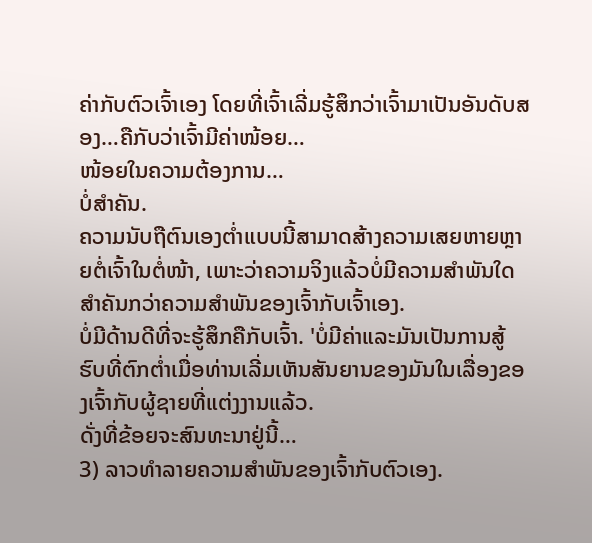ຄ່າກັບຕົວເຈົ້າເອງ ໂດຍທີ່ເຈົ້າເລີ່ມຮູ້ສຶກວ່າເຈົ້າມາເປັນອັນດັບສອງ…ຄືກັບວ່າເຈົ້າມີຄ່າໜ້ອຍ…
ໜ້ອຍໃນຄວາມຕ້ອງການ…
ບໍ່ສຳຄັນ.
ຄວາມນັບຖືຕົນເອງຕໍ່າແບບນີ້ສາມາດສ້າງຄວາມເສຍຫາຍຫຼາຍຕໍ່ເຈົ້າໃນຕໍ່ໜ້າ, ເພາະວ່າຄວາມຈິງແລ້ວບໍ່ມີຄວາມສໍາພັນໃດສຳຄັນກວ່າຄວາມສຳພັນຂອງເຈົ້າກັບເຈົ້າເອງ.
ບໍ່ມີດ້ານດີທີ່ຈະຮູ້ສຶກຄືກັບເຈົ້າ. 'ບໍ່ມີຄ່າແລະມັນເປັນການສູ້ຮົບທີ່ຕົກຕໍ່າເມື່ອທ່ານເລີ່ມເຫັນສັນຍານຂອງມັນໃນເລື່ອງຂອງເຈົ້າກັບຜູ້ຊາຍທີ່ແຕ່ງງານແລ້ວ.
ດັ່ງທີ່ຂ້ອຍຈະສົນທະນາຢູ່ນີ້…
3) ລາວທໍາລາຍຄວາມສຳພັນຂອງເຈົ້າກັບຕົວເອງ.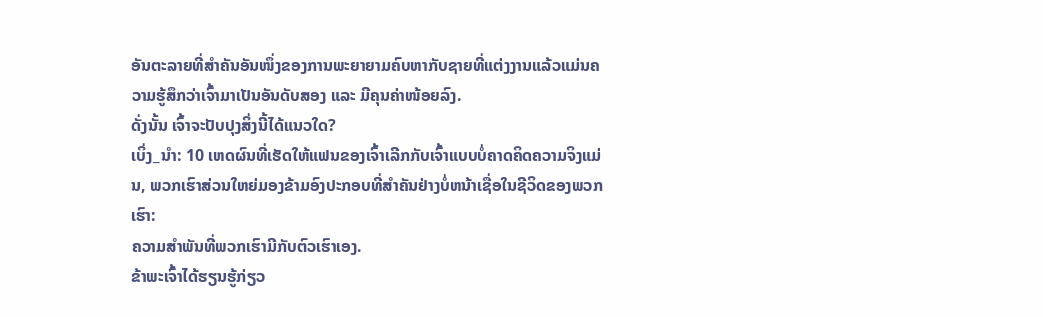ອັນຕະລາຍທີ່ສຳຄັນອັນໜຶ່ງຂອງການພະຍາຍາມຄົບຫາກັບຊາຍທີ່ແຕ່ງງານແລ້ວແມ່ນຄວາມຮູ້ສຶກວ່າເຈົ້າມາເປັນອັນດັບສອງ ແລະ ມີຄຸນຄ່າໜ້ອຍລົງ.
ດັ່ງນັ້ນ ເຈົ້າຈະປັບປຸງສິ່ງນີ້ໄດ້ແນວໃດ?
ເບິ່ງ_ນຳ: 10 ເຫດຜົນທີ່ເຮັດໃຫ້ແຟນຂອງເຈົ້າເລີກກັບເຈົ້າແບບບໍ່ຄາດຄິດຄວາມຈິງແມ່ນ, ພວກເຮົາສ່ວນໃຫຍ່ມອງຂ້າມອົງປະກອບທີ່ສໍາຄັນຢ່າງບໍ່ຫນ້າເຊື່ອໃນຊີວິດຂອງພວກເຮົາ:
ຄວາມສໍາພັນທີ່ພວກເຮົາມີກັບຕົວເຮົາເອງ.
ຂ້າພະເຈົ້າໄດ້ຮຽນຮູ້ກ່ຽວ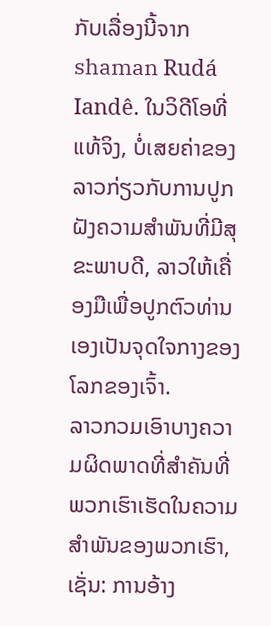ກັບເລື່ອງນີ້ຈາກ shaman Rudá Iandê. ໃນວິດີໂອທີ່ແທ້ຈິງ, ບໍ່ເສຍຄ່າຂອງລາວກ່ຽວກັບການປູກຝັງຄວາມສໍາພັນທີ່ມີສຸຂະພາບດີ, ລາວໃຫ້ເຄື່ອງມືເພື່ອປູກຕົວທ່ານເອງເປັນຈຸດໃຈກາງຂອງໂລກຂອງເຈົ້າ.
ລາວກວມເອົາບາງຄວາມຜິດພາດທີ່ສໍາຄັນທີ່ພວກເຮົາເຮັດໃນຄວາມສໍາພັນຂອງພວກເຮົາ, ເຊັ່ນ: ການອ້າງ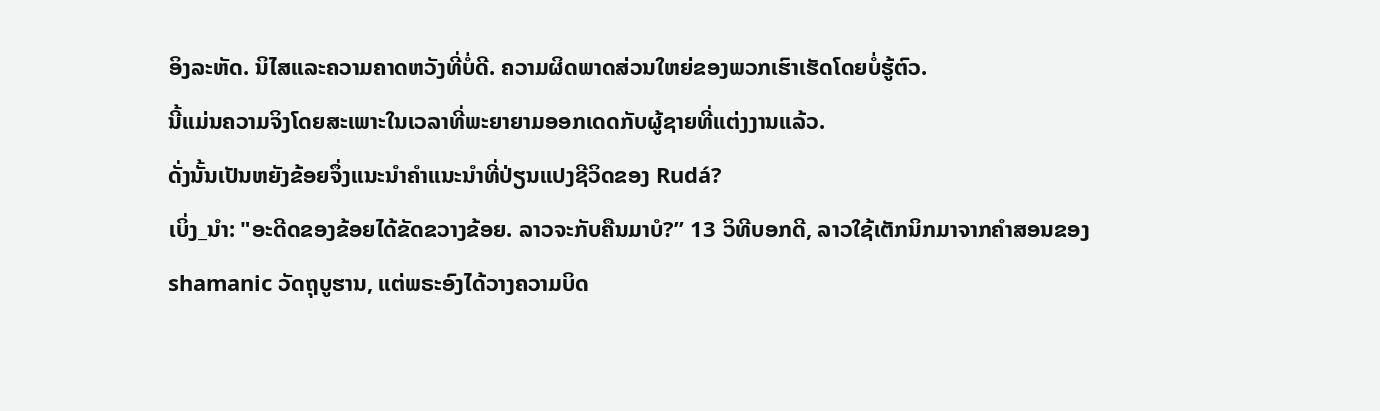ອິງລະຫັດ. ນິໄສແລະຄວາມຄາດຫວັງທີ່ບໍ່ດີ. ຄວາມຜິດພາດສ່ວນໃຫຍ່ຂອງພວກເຮົາເຮັດໂດຍບໍ່ຮູ້ຕົວ.
ນີ້ແມ່ນຄວາມຈິງໂດຍສະເພາະໃນເວລາທີ່ພະຍາຍາມອອກເດດກັບຜູ້ຊາຍທີ່ແຕ່ງງານແລ້ວ.
ດັ່ງນັ້ນເປັນຫຍັງຂ້ອຍຈຶ່ງແນະນໍາຄໍາແນະນໍາທີ່ປ່ຽນແປງຊີວິດຂອງ Rudá?
ເບິ່ງ_ນຳ: "ອະດີດຂອງຂ້ອຍໄດ້ຂັດຂວາງຂ້ອຍ. ລາວຈະກັບຄືນມາບໍ?” 13 ວິທີບອກດີ, ລາວໃຊ້ເຕັກນິກມາຈາກຄໍາສອນຂອງ shamanic ວັດຖຸບູຮານ, ແຕ່ພຣະອົງໄດ້ວາງຄວາມບິດ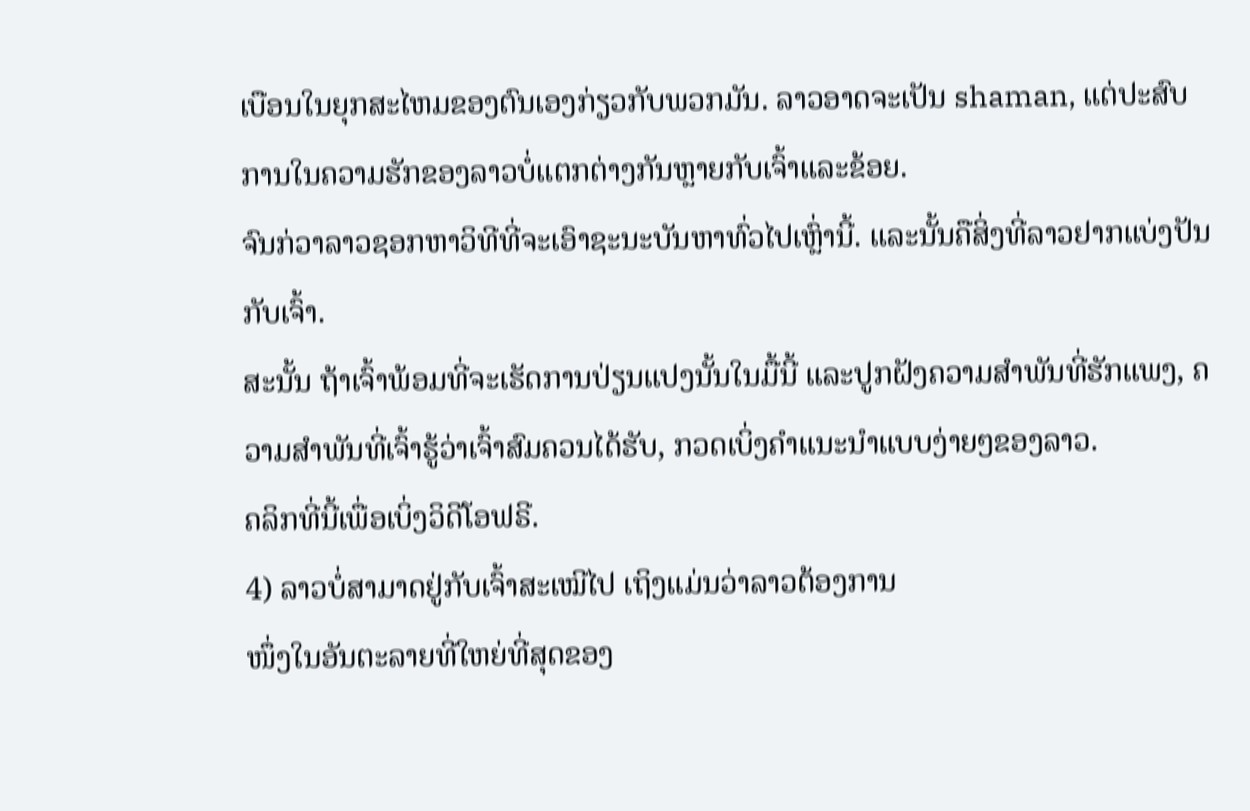ເບືອນໃນຍຸກສະໄຫມຂອງຕົນເອງກ່ຽວກັບພວກມັນ. ລາວອາດຈະເປັນ shaman, ແຕ່ປະສົບການໃນຄວາມຮັກຂອງລາວບໍ່ແຕກຕ່າງກັນຫຼາຍກັບເຈົ້າແລະຂ້ອຍ.
ຈົນກ່ວາລາວຊອກຫາວິທີທີ່ຈະເອົາຊະນະບັນຫາທົ່ວໄປເຫຼົ່ານີ້. ແລະນັ້ນຄືສິ່ງທີ່ລາວຢາກແບ່ງປັນກັບເຈົ້າ.
ສະນັ້ນ ຖ້າເຈົ້າພ້ອມທີ່ຈະເຮັດການປ່ຽນແປງນັ້ນໃນມື້ນີ້ ແລະປູກຝັງຄວາມສຳພັນທີ່ຮັກແພງ, ຄວາມສຳພັນທີ່ເຈົ້າຮູ້ວ່າເຈົ້າສົມຄວນໄດ້ຮັບ, ກວດເບິ່ງຄຳແນະນຳແບບງ່າຍໆຂອງລາວ.
ຄລິກທີ່ນີ້ເພື່ອເບິ່ງວິດີໂອຟຣີ.
4) ລາວບໍ່ສາມາດຢູ່ກັບເຈົ້າສະເໝີໄປ ເຖິງແມ່ນວ່າລາວຕ້ອງການ
ໜຶ່ງໃນອັນຕະລາຍທີ່ໃຫຍ່ທີ່ສຸດຂອງ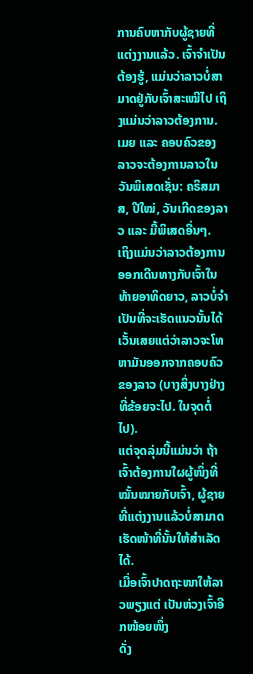ການຄົບຫາກັບຜູ້ຊາຍທີ່ແຕ່ງງານແລ້ວ. ເຈົ້າຈໍາເປັນຕ້ອງຮູ້, ແມ່ນວ່າລາວບໍ່ສາມາດຢູ່ກັບເຈົ້າສະເໝີໄປ ເຖິງແມ່ນວ່າລາວຕ້ອງການ.
ເມຍ ແລະ ຄອບຄົວຂອງລາວຈະຕ້ອງການລາວໃນວັນພິເສດເຊັ່ນ: ຄຣິສມາສ, ປີໃໝ່, ວັນເກີດຂອງລາວ ແລະ ມື້ພິເສດອື່ນໆ.
ເຖິງແມ່ນວ່າລາວຕ້ອງການອອກເດີນທາງກັບເຈົ້າໃນທ້າຍອາທິດຍາວ, ລາວບໍ່ຈໍາເປັນທີ່ຈະເຮັດແນວນັ້ນໄດ້ ເວັ້ນເສຍແຕ່ວ່າລາວຈະໂທຫາມັນອອກຈາກຄອບຄົວຂອງລາວ (ບາງສິ່ງບາງຢ່າງທີ່ຂ້ອຍຈະໄປ. ໃນຈຸດຕໍ່ໄປ).
ແຕ່ຈຸດລຸ່ມນີ້ແມ່ນວ່າ ຖ້າເຈົ້າຕ້ອງການໃຜຜູ້ໜຶ່ງທີ່ໝັ້ນໝາຍກັບເຈົ້າ, ຜູ້ຊາຍທີ່ແຕ່ງງານແລ້ວບໍ່ສາມາດເຮັດໜ້າທີ່ນັ້ນໃຫ້ສຳເລັດໄດ້.
ເມື່ອເຈົ້າປາດຖະໜາໃຫ້ລາວພຽງແຕ່ ເປັນຫ່ວງເຈົ້າອີກໜ້ອຍໜຶ່ງ
ດັ່ງ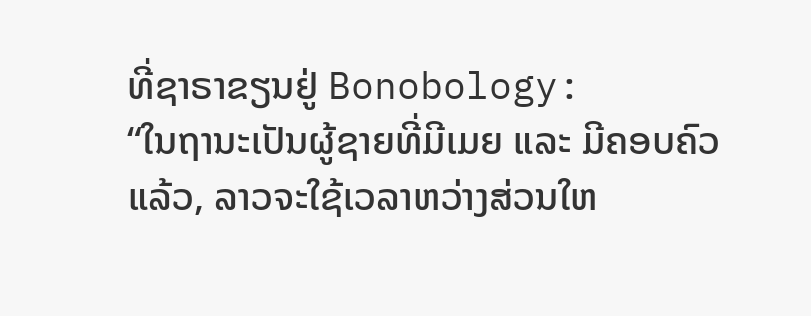ທີ່ຊາຣາຂຽນຢູ່ Bonobology:
“ໃນຖານະເປັນຜູ້ຊາຍທີ່ມີເມຍ ແລະ ມີຄອບຄົວແລ້ວ, ລາວຈະໃຊ້ເວລາຫວ່າງສ່ວນໃຫ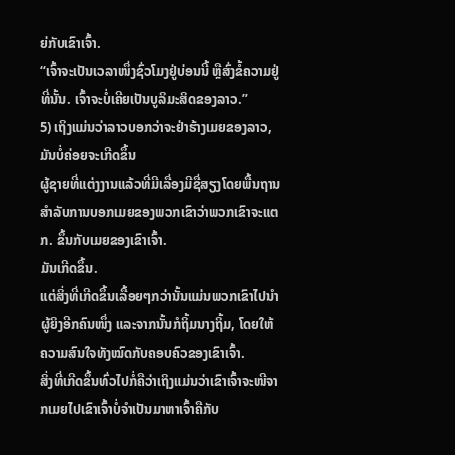ຍ່ກັບເຂົາເຈົ້າ.
“ເຈົ້າຈະເປັນເວລາໜຶ່ງຊົ່ວໂມງຢູ່ບ່ອນນີ້ ຫຼືສົ່ງຂໍ້ຄວາມຢູ່ທີ່ນັ້ນ. ເຈົ້າຈະບໍ່ເຄີຍເປັນບູລິມະສິດຂອງລາວ.”
5) ເຖິງແມ່ນວ່າລາວບອກວ່າຈະຢ່າຮ້າງເມຍຂອງລາວ, ມັນບໍ່ຄ່ອຍຈະເກີດຂຶ້ນ
ຜູ້ຊາຍທີ່ແຕ່ງງານແລ້ວທີ່ມີເລື່ອງມີຊື່ສຽງໂດຍພື້ນຖານສໍາລັບການບອກເມຍຂອງພວກເຂົາວ່າພວກເຂົາຈະແຕກ. ຂຶ້ນກັບເມຍຂອງເຂົາເຈົ້າ.
ມັນເກີດຂຶ້ນ.
ແຕ່ສິ່ງທີ່ເກີດຂຶ້ນເລື້ອຍໆກວ່ານັ້ນແມ່ນພວກເຂົາໄປນຳຜູ້ຍິງອີກຄົນໜຶ່ງ ແລະຈາກນັ້ນກໍຖິ້ມນາງຖິ້ມ, ໂດຍໃຫ້ຄວາມສົນໃຈທັງໝົດກັບຄອບຄົວຂອງເຂົາເຈົ້າ.
ສິ່ງທີ່ເກີດຂຶ້ນທົ່ວໄປກໍ່ຄືວ່າເຖິງແມ່ນວ່າເຂົາເຈົ້າຈະໜີຈາກເມຍໄປເຂົາເຈົ້າບໍ່ຈຳເປັນມາຫາເຈົ້າຄືກັບ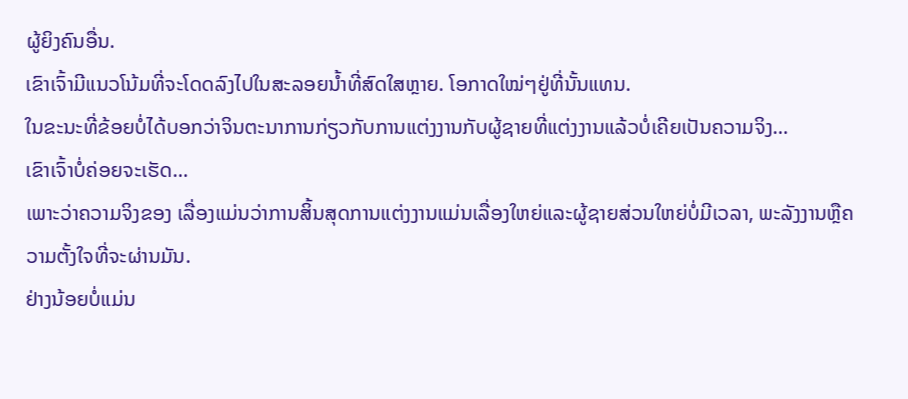ຜູ້ຍິງຄົນອື່ນ.
ເຂົາເຈົ້າມີແນວໂນ້ມທີ່ຈະໂດດລົງໄປໃນສະລອຍນ້ຳທີ່ສົດໃສຫຼາຍ. ໂອກາດໃໝ່ໆຢູ່ທີ່ນັ້ນແທນ.
ໃນຂະນະທີ່ຂ້ອຍບໍ່ໄດ້ບອກວ່າຈິນຕະນາການກ່ຽວກັບການແຕ່ງງານກັບຜູ້ຊາຍທີ່ແຕ່ງງານແລ້ວບໍ່ເຄີຍເປັນຄວາມຈິງ…
ເຂົາເຈົ້າບໍ່ຄ່ອຍຈະເຮັດ…
ເພາະວ່າຄວາມຈິງຂອງ ເລື່ອງແມ່ນວ່າການສິ້ນສຸດການແຕ່ງງານແມ່ນເລື່ອງໃຫຍ່ແລະຜູ້ຊາຍສ່ວນໃຫຍ່ບໍ່ມີເວລາ, ພະລັງງານຫຼືຄວາມຕັ້ງໃຈທີ່ຈະຜ່ານມັນ.
ຢ່າງນ້ອຍບໍ່ແມ່ນ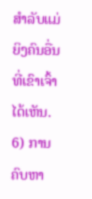ສໍາລັບແມ່ຍິງຄົນອື່ນທີ່ເຂົາເຈົ້າໄດ້ເຫັນ.
6) ການຄົບຫາ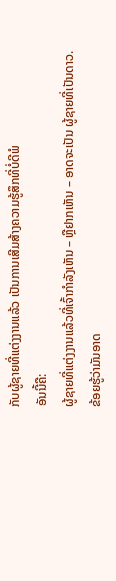ກັບຜູ້ຊາຍທີ່ແຕ່ງງານແລ້ວ ເປັນການເສີມສ້າງຄວາມຮູ້ສຶກທີ່ບໍ່ດີພໍ
ອັນນີ້ຄື:
ຜູ້ຊາຍທີ່ແຕ່ງງານແລ້ວທີ່ເຈົ້າກຳລັງເຫັນ – ຫຼືຢາກເຫັນ – ອາດຈະເປັນ ຜູ້ຊາຍທີ່ເປັນດາວ.
ຂ້ອຍຮູ້ວ່າມັນອາດ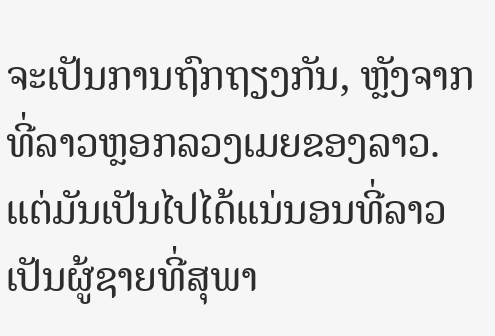ຈະເປັນການຖົກຖຽງກັນ, ຫຼັງຈາກທີ່ລາວຫຼອກລວງເມຍຂອງລາວ. ແຕ່ມັນເປັນໄປໄດ້ແນ່ນອນທີ່ລາວເປັນຜູ້ຊາຍທີ່ສຸພາ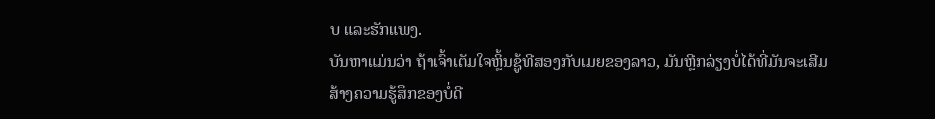ບ ແລະຮັກແພງ.
ບັນຫາແມ່ນວ່າ ຖ້າເຈົ້າເຕັມໃຈຫຼິ້ນຊູ້ທີສອງກັບເມຍຂອງລາວ, ມັນຫຼີກລ່ຽງບໍ່ໄດ້ທີ່ມັນຈະເສີມສ້າງຄວາມຮູ້ສຶກຂອງບໍ່ດີ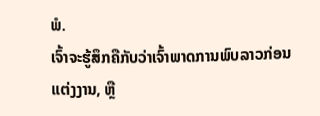ພໍ.
ເຈົ້າຈະຮູ້ສຶກຄືກັບວ່າເຈົ້າພາດການພົບລາວກ່ອນແຕ່ງງານ, ຫຼື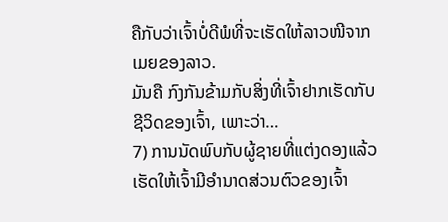ຄືກັບວ່າເຈົ້າບໍ່ດີພໍທີ່ຈະເຮັດໃຫ້ລາວໜີຈາກເມຍຂອງລາວ.
ມັນຄື ກົງກັນຂ້າມກັບສິ່ງທີ່ເຈົ້າຢາກເຮັດກັບຊີວິດຂອງເຈົ້າ, ເພາະວ່າ…
7) ການນັດພົບກັບຜູ້ຊາຍທີ່ແຕ່ງດອງແລ້ວເຮັດໃຫ້ເຈົ້າມີອຳນາດສ່ວນຕົວຂອງເຈົ້າ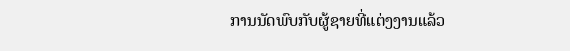ການນັດພົບກັບຜູ້ຊາຍທີ່ແຕ່ງງານແລ້ວ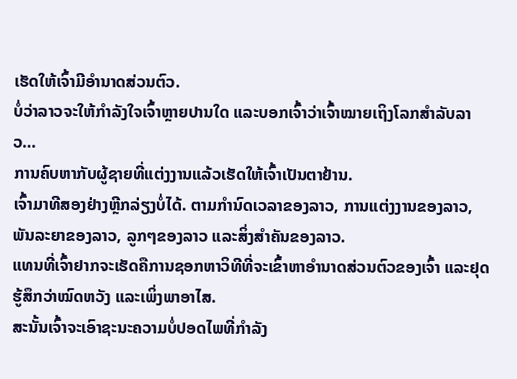ເຮັດໃຫ້ເຈົ້າມີອຳນາດສ່ວນຕົວ.
ບໍ່ວ່າລາວຈະໃຫ້ກຳລັງໃຈເຈົ້າຫຼາຍປານໃດ ແລະບອກເຈົ້າວ່າເຈົ້າໝາຍເຖິງໂລກສຳລັບລາວ…
ການຄົບຫາກັບຜູ້ຊາຍທີ່ແຕ່ງງານແລ້ວເຮັດໃຫ້ເຈົ້າເປັນຕາຢ້ານ.
ເຈົ້າມາທີສອງຢ່າງຫຼີກລ່ຽງບໍ່ໄດ້. ຕາມກຳນົດເວລາຂອງລາວ, ການແຕ່ງງານຂອງລາວ, ພັນລະຍາຂອງລາວ, ລູກໆຂອງລາວ ແລະສິ່ງສຳຄັນຂອງລາວ.
ແທນທີ່ເຈົ້າຢາກຈະເຮັດຄືການຊອກຫາວິທີທີ່ຈະເຂົ້າຫາອຳນາດສ່ວນຕົວຂອງເຈົ້າ ແລະຢຸດຮູ້ສຶກວ່າໝົດຫວັງ ແລະເພິ່ງພາອາໄສ.
ສະນັ້ນເຈົ້າຈະເອົາຊະນະຄວາມບໍ່ປອດໄພທີ່ກຳລັງ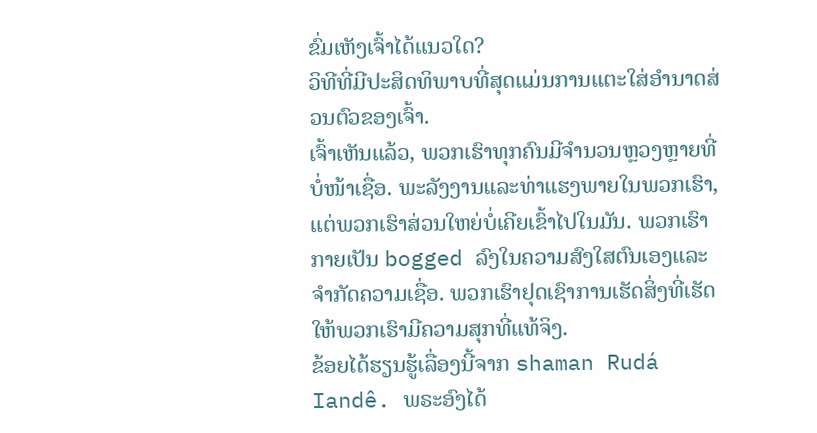ຂົ່ມເຫັງເຈົ້າໄດ້ແນວໃດ?
ວິທີທີ່ມີປະສິດທິພາບທີ່ສຸດແມ່ນການແຕະໃສ່ອຳນາດສ່ວນຕົວຂອງເຈົ້າ.
ເຈົ້າເຫັນແລ້ວ, ພວກເຮົາທຸກຄົນມີຈຳນວນຫຼວງຫຼາຍທີ່ບໍ່ໜ້າເຊື່ອ. ພະລັງງານແລະທ່າແຮງພາຍໃນພວກເຮົາ, ແຕ່ພວກເຮົາສ່ວນໃຫຍ່ບໍ່ເຄີຍເຂົ້າໄປໃນມັນ. ພວກເຮົາກາຍເປັນ bogged ລົງໃນຄວາມສົງໃສຕົນເອງແລະຈໍາກັດຄວາມເຊື່ອ. ພວກເຮົາຢຸດເຊົາການເຮັດສິ່ງທີ່ເຮັດໃຫ້ພວກເຮົາມີຄວາມສຸກທີ່ແທ້ຈິງ.
ຂ້ອຍໄດ້ຮຽນຮູ້ເລື່ອງນີ້ຈາກ shaman Rudá Iandê. ພຣະອົງໄດ້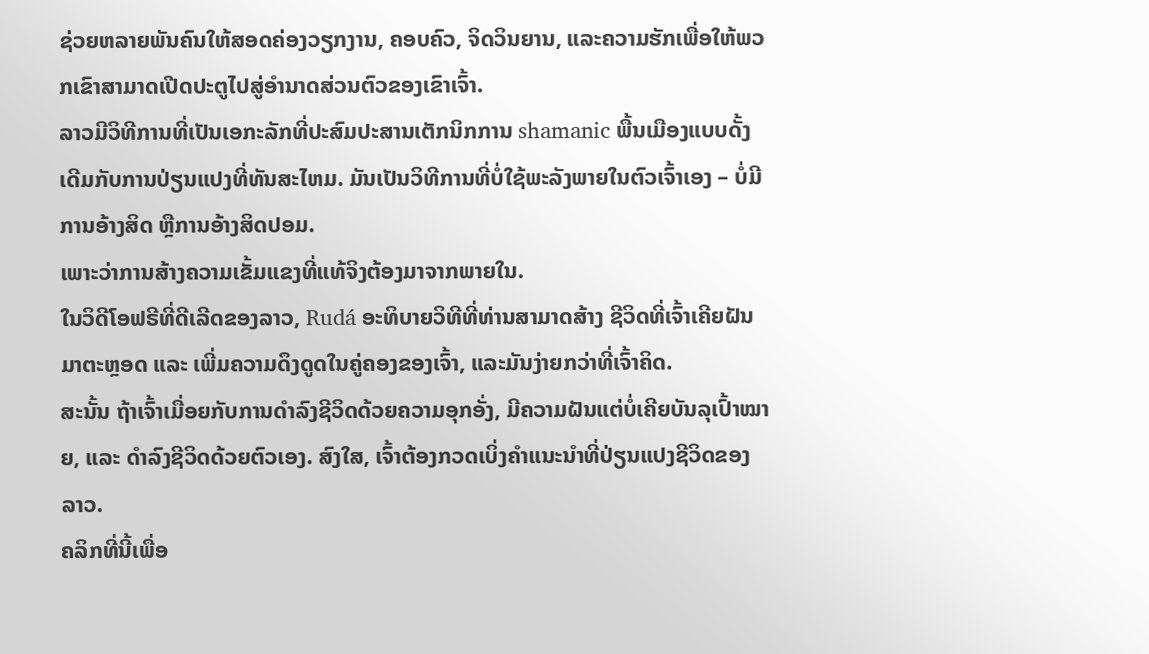ຊ່ວຍຫລາຍພັນຄົນໃຫ້ສອດຄ່ອງວຽກງານ, ຄອບຄົວ, ຈິດວິນຍານ, ແລະຄວາມຮັກເພື່ອໃຫ້ພວກເຂົາສາມາດເປີດປະຕູໄປສູ່ອໍານາດສ່ວນຕົວຂອງເຂົາເຈົ້າ.
ລາວມີວິທີການທີ່ເປັນເອກະລັກທີ່ປະສົມປະສານເຕັກນິກການ shamanic ພື້ນເມືອງແບບດັ້ງເດີມກັບການປ່ຽນແປງທີ່ທັນສະໄຫມ. ມັນເປັນວິທີການທີ່ບໍ່ໃຊ້ພະລັງພາຍໃນຕົວເຈົ້າເອງ – ບໍ່ມີການອ້າງສິດ ຫຼືການອ້າງສິດປອມ.
ເພາະວ່າການສ້າງຄວາມເຂັ້ມແຂງທີ່ແທ້ຈິງຕ້ອງມາຈາກພາຍໃນ.
ໃນວິດີໂອຟຣີທີ່ດີເລີດຂອງລາວ, Rudá ອະທິບາຍວິທີທີ່ທ່ານສາມາດສ້າງ ຊີວິດທີ່ເຈົ້າເຄີຍຝັນມາຕະຫຼອດ ແລະ ເພີ່ມຄວາມດຶງດູດໃນຄູ່ຄອງຂອງເຈົ້າ, ແລະມັນງ່າຍກວ່າທີ່ເຈົ້າຄິດ.
ສະນັ້ນ ຖ້າເຈົ້າເມື່ອຍກັບການດຳລົງຊີວິດດ້ວຍຄວາມອຸກອັ່ງ, ມີຄວາມຝັນແຕ່ບໍ່ເຄີຍບັນລຸເປົ້າໝາຍ, ແລະ ດຳລົງຊີວິດດ້ວຍຕົວເອງ. ສົງໃສ, ເຈົ້າຕ້ອງກວດເບິ່ງຄຳແນະນຳທີ່ປ່ຽນແປງຊີວິດຂອງລາວ.
ຄລິກທີ່ນີ້ເພື່ອ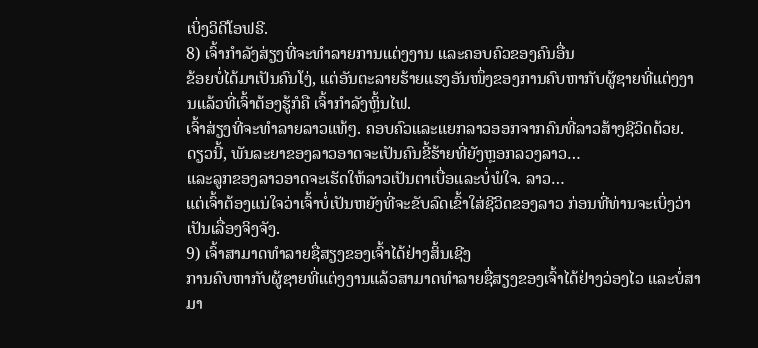ເບິ່ງວິດີໂອຟຣີ.
8) ເຈົ້າກໍາລັງສ່ຽງທີ່ຈະທໍາລາຍການແຕ່ງງານ ແລະຄອບຄົວຂອງຄົນອື່ນ
ຂ້ອຍບໍ່ໄດ້ມາເປັນຄົນໂງ່, ແຕ່ອັນຕະລາຍຮ້າຍແຮງອັນໜຶ່ງຂອງການຄົບຫາກັບຜູ້ຊາຍທີ່ແຕ່ງງານແລ້ວທີ່ເຈົ້າຕ້ອງຮູ້ກໍຄື ເຈົ້າກຳລັງຫຼິ້ນໄຟ.
ເຈົ້າສ່ຽງທີ່ຈະທຳລາຍລາວແທ້ໆ. ຄອບຄົວແລະແຍກລາວອອກຈາກຄົນທີ່ລາວສ້າງຊີວິດດ້ວຍ.
ດຽວນີ້, ພັນລະຍາຂອງລາວອາດຈະເປັນຄົນຂີ້ຮ້າຍທີ່ຍັງຫຼອກລວງລາວ…
ແລະລູກຂອງລາວອາດຈະເຮັດໃຫ້ລາວເປັນຕາເບື່ອແລະບໍ່ພໍໃຈ. ລາວ…
ແຕ່ເຈົ້າຕ້ອງແນ່ໃຈວ່າເຈົ້າບໍ່ເປັນຫຍັງທີ່ຈະຂັບລົດເຂົ້າໃສ່ຊີວິດຂອງລາວ ກ່ອນທີ່ທ່ານຈະເບິ່ງວ່າເປັນເລື່ອງຈິງຈັງ.
9) ເຈົ້າສາມາດທຳລາຍຊື່ສຽງຂອງເຈົ້າໄດ້ຢ່າງສິ້ນເຊີງ
ການຄົບຫາກັບຜູ້ຊາຍທີ່ແຕ່ງງານແລ້ວສາມາດທຳລາຍຊື່ສຽງຂອງເຈົ້າໄດ້ຢ່າງວ່ອງໄວ ແລະບໍ່ສາມາ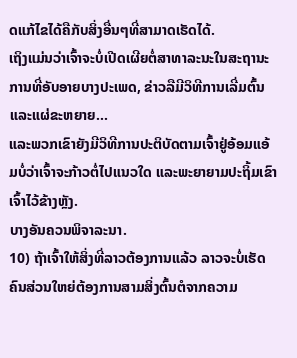ດແກ້ໄຂໄດ້ຄືກັບສິ່ງອື່ນໆທີ່ສາມາດເຮັດໄດ້.
ເຖິງແມ່ນວ່າເຈົ້າຈະບໍ່ເປີດເຜີຍຕໍ່ສາທາລະນະໃນສະຖານະການທີ່ອັບອາຍບາງປະເພດ, ຂ່າວລືມີວິທີການເລີ່ມຕົ້ນ ແລະແຜ່ຂະຫຍາຍ...
ແລະພວກເຂົາຍັງມີວິທີການປະຕິບັດຕາມເຈົ້າຢູ່ອ້ອມແອ້ມບໍ່ວ່າເຈົ້າຈະກ້າວຕໍ່ໄປແນວໃດ ແລະພະຍາຍາມປະຖິ້ມເຂົາເຈົ້າໄວ້ຂ້າງຫຼັງ.
ບາງອັນຄວນພິຈາລະນາ.
10) ຖ້າເຈົ້າໃຫ້ສິ່ງທີ່ລາວຕ້ອງການແລ້ວ ລາວຈະບໍ່ເຮັດ
ຄົນສ່ວນໃຫຍ່ຕ້ອງການສາມສິ່ງຕົ້ນຕໍຈາກຄວາມ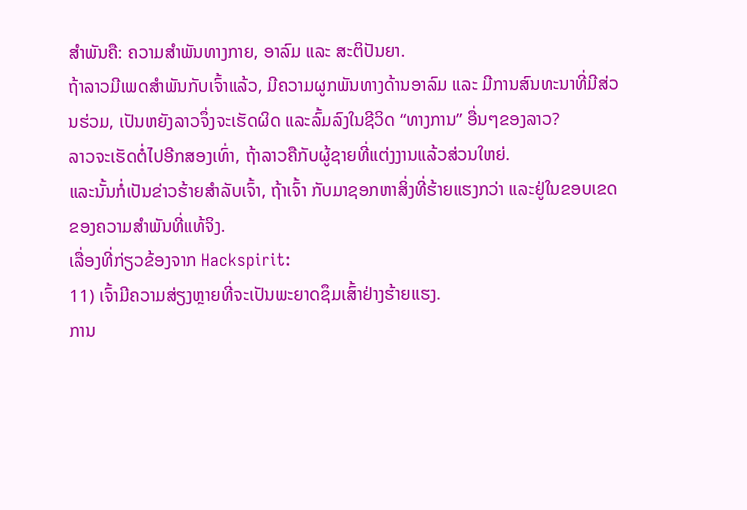ສຳພັນຄື: ຄວາມສຳພັນທາງກາຍ, ອາລົມ ແລະ ສະຕິປັນຍາ.
ຖ້າລາວມີເພດສຳພັນກັບເຈົ້າແລ້ວ, ມີຄວາມຜູກພັນທາງດ້ານອາລົມ ແລະ ມີການສົນທະນາທີ່ມີສ່ວນຮ່ວມ, ເປັນຫຍັງລາວຈຶ່ງຈະເຮັດຜິດ ແລະລົ້ມລົງໃນຊີວິດ “ທາງການ” ອື່ນໆຂອງລາວ?
ລາວຈະເຮັດຕໍ່ໄປອີກສອງເທົ່າ, ຖ້າລາວຄືກັບຜູ້ຊາຍທີ່ແຕ່ງງານແລ້ວສ່ວນໃຫຍ່.
ແລະນັ້ນກໍ່ເປັນຂ່າວຮ້າຍສຳລັບເຈົ້າ, ຖ້າເຈົ້າ ກັບມາຊອກຫາສິ່ງທີ່ຮ້າຍແຮງກວ່າ ແລະຢູ່ໃນຂອບເຂດຂອງຄວາມສຳພັນທີ່ແທ້ຈິງ.
ເລື່ອງທີ່ກ່ຽວຂ້ອງຈາກ Hackspirit:
11) ເຈົ້າມີຄວາມສ່ຽງຫຼາຍທີ່ຈະເປັນພະຍາດຊຶມເສົ້າຢ່າງຮ້າຍແຮງ.
ການ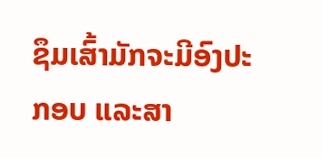ຊຶມເສົ້າມັກຈະມີອົງປະກອບ ແລະສາ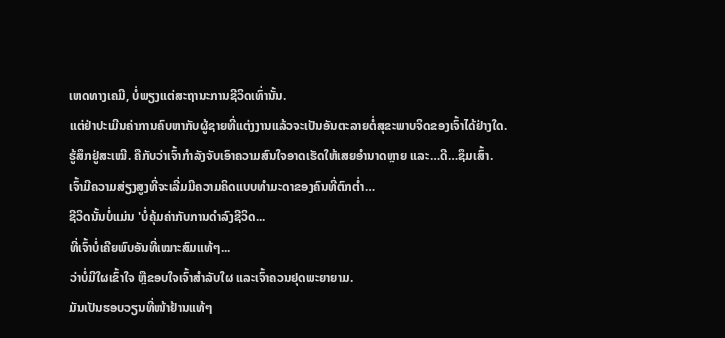ເຫດທາງເຄມີ, ບໍ່ພຽງແຕ່ສະຖານະການຊີວິດເທົ່ານັ້ນ.
ແຕ່ຢ່າປະເມີນຄ່າການຄົບຫາກັບຜູ້ຊາຍທີ່ແຕ່ງງານແລ້ວຈະເປັນອັນຕະລາຍຕໍ່ສຸຂະພາບຈິດຂອງເຈົ້າໄດ້ຢ່າງໃດ.
ຮູ້ສຶກຢູ່ສະເໝີ. ຄືກັບວ່າເຈົ້າກຳລັງຈັບເອົາຄວາມສົນໃຈອາດເຮັດໃຫ້ເສຍອຳນາດຫຼາຍ ແລະ…ດີ…ຊຶມເສົ້າ.
ເຈົ້າມີຄວາມສ່ຽງສູງທີ່ຈະເລີ່ມມີຄວາມຄິດແບບທຳມະດາຂອງຄົນທີ່ຕົກຕໍ່າ…
ຊີວິດນັ້ນບໍ່ແມ່ນ 'ບໍ່ຄຸ້ມຄ່າກັບການດຳລົງຊີວິດ...
ທີ່ເຈົ້າບໍ່ເຄີຍພົບອັນທີ່ເໝາະສົມແທ້ໆ...
ວ່າບໍ່ມີໃຜເຂົ້າໃຈ ຫຼືຂອບໃຈເຈົ້າສຳລັບໃຜ ແລະເຈົ້າຄວນຢຸດພະຍາຍາມ.
ມັນເປັນຮອບວຽນທີ່ໜ້າຢ້ານແທ້ໆ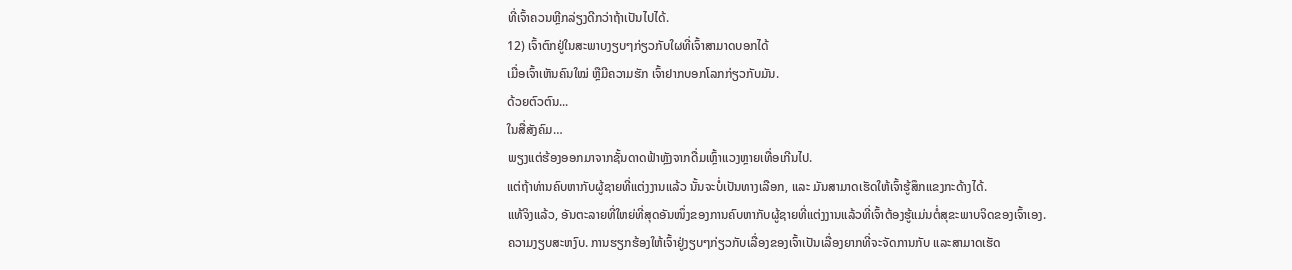ທີ່ເຈົ້າຄວນຫຼີກລ່ຽງດີກວ່າຖ້າເປັນໄປໄດ້.
12) ເຈົ້າຕົກຢູ່ໃນສະພາບງຽບໆກ່ຽວກັບໃຜທີ່ເຈົ້າສາມາດບອກໄດ້
ເມື່ອເຈົ້າເຫັນຄົນໃໝ່ ຫຼືມີຄວາມຮັກ ເຈົ້າຢາກບອກໂລກກ່ຽວກັບມັນ.
ດ້ວຍຕົວຕົນ...
ໃນສື່ສັງຄົມ…
ພຽງແຕ່ຮ້ອງອອກມາຈາກຊັ້ນດາດຟ້າຫຼັງຈາກດື່ມເຫຼົ້າແວງຫຼາຍເທື່ອເກີນໄປ.
ແຕ່ຖ້າທ່ານຄົບຫາກັບຜູ້ຊາຍທີ່ແຕ່ງງານແລ້ວ ນັ້ນຈະບໍ່ເປັນທາງເລືອກ, ແລະ ມັນສາມາດເຮັດໃຫ້ເຈົ້າຮູ້ສຶກແຂງກະດ້າງໄດ້.
ແທ້ຈິງແລ້ວ, ອັນຕະລາຍທີ່ໃຫຍ່ທີ່ສຸດອັນໜຶ່ງຂອງການຄົບຫາກັບຜູ້ຊາຍທີ່ແຕ່ງງານແລ້ວທີ່ເຈົ້າຕ້ອງຮູ້ແມ່ນຕໍ່ສຸຂະພາບຈິດຂອງເຈົ້າເອງ.
ຄວາມງຽບສະຫງົບ. ການຮຽກຮ້ອງໃຫ້ເຈົ້າຢູ່ງຽບໆກ່ຽວກັບເລື່ອງຂອງເຈົ້າເປັນເລື່ອງຍາກທີ່ຈະຈັດການກັບ ແລະສາມາດເຮັດ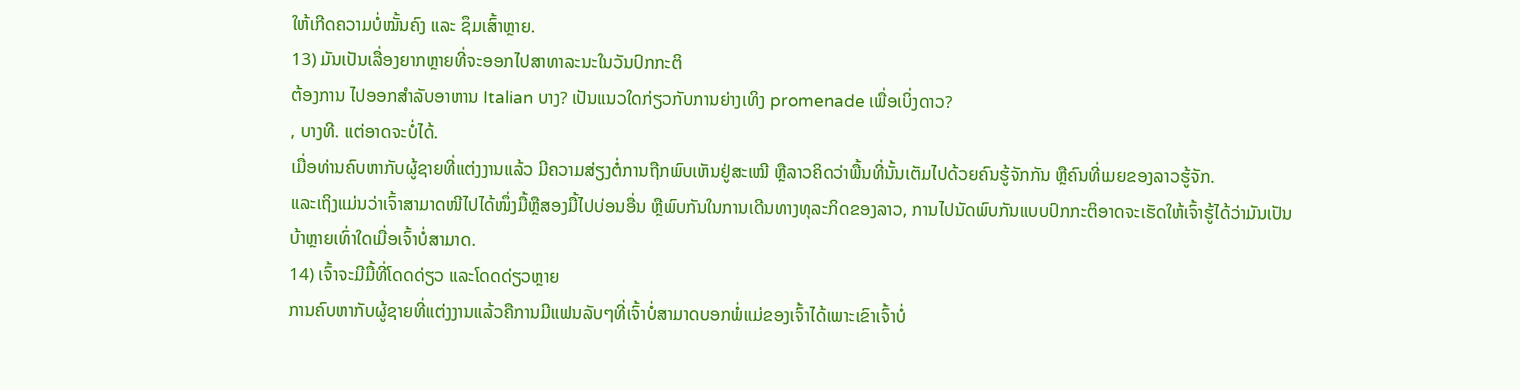ໃຫ້ເກີດຄວາມບໍ່ໝັ້ນຄົງ ແລະ ຊຶມເສົ້າຫຼາຍ.
13) ມັນເປັນເລື່ອງຍາກຫຼາຍທີ່ຈະອອກໄປສາທາລະນະໃນວັນປົກກະຕິ
ຕ້ອງການ ໄປອອກສໍາລັບອາຫານ Italian ບາງ? ເປັນແນວໃດກ່ຽວກັບການຍ່າງເທິງ promenade ເພື່ອເບິ່ງດາວ?
, ບາງທີ. ແຕ່ອາດຈະບໍ່ໄດ້.
ເມື່ອທ່ານຄົບຫາກັບຜູ້ຊາຍທີ່ແຕ່ງງານແລ້ວ ມີຄວາມສ່ຽງຕໍ່ການຖືກພົບເຫັນຢູ່ສະເໝີ ຫຼືລາວຄິດວ່າພື້ນທີ່ນັ້ນເຕັມໄປດ້ວຍຄົນຮູ້ຈັກກັນ ຫຼືຄົນທີ່ເມຍຂອງລາວຮູ້ຈັກ.
ແລະເຖິງແມ່ນວ່າເຈົ້າສາມາດໜີໄປໄດ້ໜຶ່ງມື້ຫຼືສອງມື້ໄປບ່ອນອື່ນ ຫຼືພົບກັນໃນການເດີນທາງທຸລະກິດຂອງລາວ, ການໄປນັດພົບກັນແບບປົກກະຕິອາດຈະເຮັດໃຫ້ເຈົ້າຮູ້ໄດ້ວ່າມັນເປັນບ້າຫຼາຍເທົ່າໃດເມື່ອເຈົ້າບໍ່ສາມາດ.
14) ເຈົ້າຈະມີມື້ທີ່ໂດດດ່ຽວ ແລະໂດດດ່ຽວຫຼາຍ
ການຄົບຫາກັບຜູ້ຊາຍທີ່ແຕ່ງງານແລ້ວຄືການມີແຟນລັບໆທີ່ເຈົ້າບໍ່ສາມາດບອກພໍ່ແມ່ຂອງເຈົ້າໄດ້ເພາະເຂົາເຈົ້າບໍ່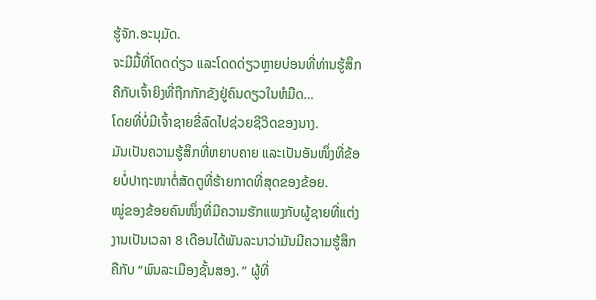ຮູ້ຈັກ.ອະນຸມັດ.
ຈະມີມື້ທີ່ໂດດດ່ຽວ ແລະໂດດດ່ຽວຫຼາຍບ່ອນທີ່ທ່ານຮູ້ສຶກຄືກັບເຈົ້າຍິງທີ່ຖືກກັກຂັງຢູ່ຄົນດຽວໃນຫໍມືດ…
ໂດຍທີ່ບໍ່ມີເຈົ້າຊາຍຂີ່ລົດໄປຊ່ວຍຊີວິດຂອງນາງ.
ມັນເປັນຄວາມຮູ້ສຶກທີ່ຫຍາບຄາຍ ແລະເປັນອັນໜຶ່ງທີ່ຂ້ອຍບໍ່ປາຖະໜາຕໍ່ສັດຕູທີ່ຮ້າຍກາດທີ່ສຸດຂອງຂ້ອຍ.
ໝູ່ຂອງຂ້ອຍຄົນໜຶ່ງທີ່ມີຄວາມຮັກແພງກັບຜູ້ຊາຍທີ່ແຕ່ງງານເປັນເວລາ 8 ເດືອນໄດ້ພັນລະນາວ່າມັນມີຄວາມຮູ້ສຶກຄືກັບ “ພົນລະເມືອງຊັ້ນສອງ. ” ຜູ້ທີ່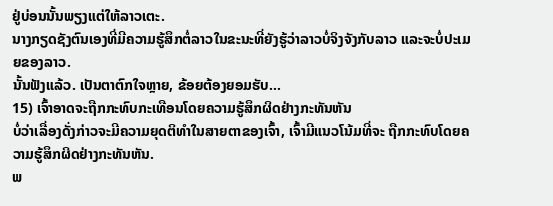ຢູ່ບ່ອນນັ້ນພຽງແຕ່ໃຫ້ລາວເຕະ.
ນາງກຽດຊັງຕົນເອງທີ່ມີຄວາມຮູ້ສຶກຕໍ່ລາວໃນຂະນະທີ່ຍັງຮູ້ວ່າລາວບໍ່ຈິງຈັງກັບລາວ ແລະຈະບໍ່ປະເມຍຂອງລາວ.
ນັ້ນຟັງແລ້ວ. ເປັນຕາຕົກໃຈຫຼາຍ, ຂ້ອຍຕ້ອງຍອມຮັບ…
15) ເຈົ້າອາດຈະຖືກກະທົບກະເທືອນໂດຍຄວາມຮູ້ສຶກຜິດຢ່າງກະທັນຫັນ
ບໍ່ວ່າເລື່ອງດັ່ງກ່າວຈະມີຄວາມຍຸດຕິທຳໃນສາຍຕາຂອງເຈົ້າ, ເຈົ້າມີແນວໂນ້ມທີ່ຈະ ຖືກກະທົບໂດຍຄວາມຮູ້ສຶກຜິດຢ່າງກະທັນຫັນ.
ພ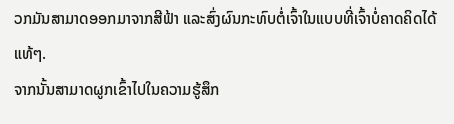ວກມັນສາມາດອອກມາຈາກສີຟ້າ ແລະສົ່ງຜົນກະທົບຕໍ່ເຈົ້າໃນແບບທີ່ເຈົ້າບໍ່ຄາດຄິດໄດ້ແທ້ໆ.
ຈາກນັ້ນສາມາດຜູກເຂົ້າໄປໃນຄວາມຮູ້ສຶກ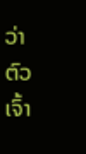ວ່າຕົວເຈົ້າ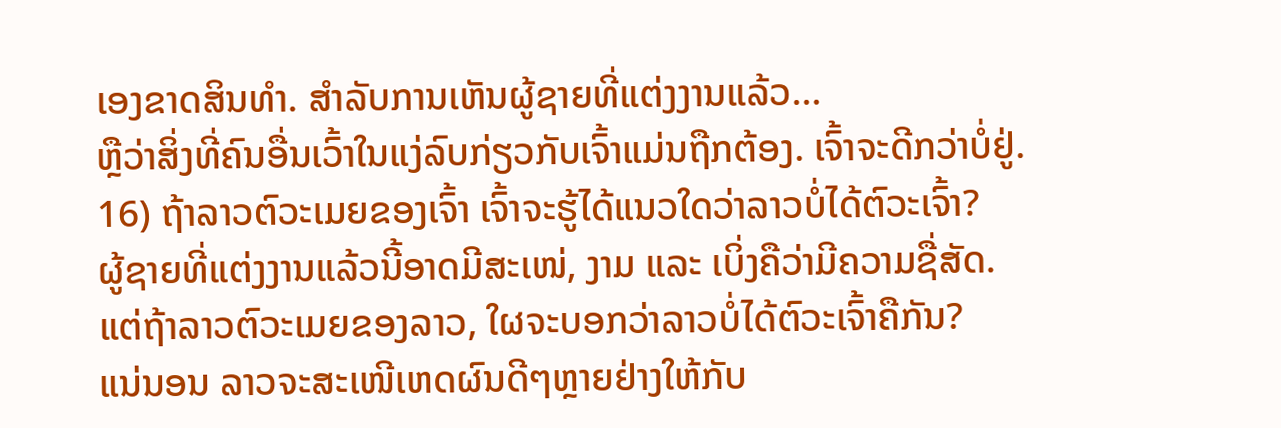ເອງຂາດສິນທຳ. ສໍາລັບການເຫັນຜູ້ຊາຍທີ່ແຕ່ງງານແລ້ວ…
ຫຼືວ່າສິ່ງທີ່ຄົນອື່ນເວົ້າໃນແງ່ລົບກ່ຽວກັບເຈົ້າແມ່ນຖືກຕ້ອງ. ເຈົ້າຈະດີກວ່າບໍ່ຢູ່.
16) ຖ້າລາວຕົວະເມຍຂອງເຈົ້າ ເຈົ້າຈະຮູ້ໄດ້ແນວໃດວ່າລາວບໍ່ໄດ້ຕົວະເຈົ້າ?
ຜູ້ຊາຍທີ່ແຕ່ງງານແລ້ວນີ້ອາດມີສະເໜ່, ງາມ ແລະ ເບິ່ງຄືວ່າມີຄວາມຊື່ສັດ.
ແຕ່ຖ້າລາວຕົວະເມຍຂອງລາວ, ໃຜຈະບອກວ່າລາວບໍ່ໄດ້ຕົວະເຈົ້າຄືກັນ?
ແນ່ນອນ ລາວຈະສະເໜີເຫດຜົນດີໆຫຼາຍຢ່າງໃຫ້ກັບ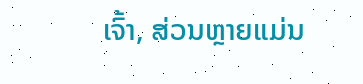ເຈົ້າ, ສ່ວນຫຼາຍແມ່ນ